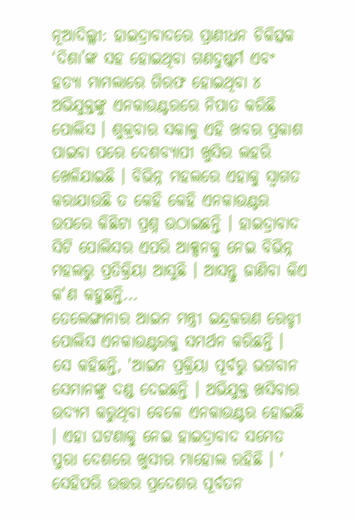ନୂଆଦିଲ୍ଲୀ: ହାଇଦ୍ରାବାଦରେ ପ୍ରାଣୀଧନ ଚିକିତ୍ସକ ‘ଦିଶା’ଙ୍କ ସହ ହୋଇଥିବା ଗଣଦୁଷ୍କର୍ମ ଏବଂ ହତ୍ୟା ମାମଲାରେ ଗିରଫ ହୋଇଥିବା ୪ ଅଭିଯୁକ୍ତଙ୍କୁ ଏନକାଉଣ୍ଟରରେ ନିପାତ କରିଛି ପୋଲିସ । ଶୁକ୍ରବାର ସକାଳୁ ଏହି ଖବର ପ୍ରକାଶ ପାଇବା ପରେ ଦେଶବ୍ୟାପୀ ଖୁସିର ଲହରି ଖେଳିଯାଇଛି । ବିଭିନ୍ନ ମହଲରେ ଏହାକୁ ସ୍ବାଗତ କରାଯାଉଛି ତ କେହି କେହି ଏନକାଉଣ୍ଟର ଉପରେ କିଛିଟା ପ୍ରଶ୍ନ ଉଠାଇଛନ୍ତି । ହାଇଦ୍ରାବାଦ ସିଟି ପୋଲିସର ଏପରି ଆକ୍ସନକୁ ନେଇ ବିଭିନ୍ନ ମହଲରୁ ପ୍ରତିକ୍ରିୟା ଆସୁଛି । ଆସନ୍ତୁ ଜାଣିବା କିଏ କ'ଣ କହୁଛନ୍ତି...
ତେଲେଙ୍ଗାନାର ଆଇନ ମନ୍ତ୍ରୀ ଇନ୍ଦ୍ରକରଣ ରେଡ୍ଡୀ ପୋଲିସ ଏନକାଉଣ୍ଟରକୁ ସମର୍ଥନ କରିଛନ୍ତି । ସେ କହିଛନ୍ତି, 'ଆଇନ ପ୍ରକ୍ରିୟା ପୂର୍ବରୁ ଭଗବାନ ସେମାନଙ୍କୁ ଦଣ୍ଡ ଦେଇଛନ୍ତି । ଅଭିଯୁକ୍ତ ଖସିବାର ଉଦ୍ୟମ କରୁଥିବା ବେଳେ ଏନକାଉଣ୍ଟର ହୋଇଛି । ଏହା ଘଟଣାକୁ ନେଇ ହାଇଦ୍ରାବାଦ ସମେତ ପୁରା ଦେଶରେ ଖୁସୀର ମାହୋଲ ରହିଛି । '
ସେହିପରି ଉତ୍ତର ପ୍ରଦେଶର ପୂର୍ବତନ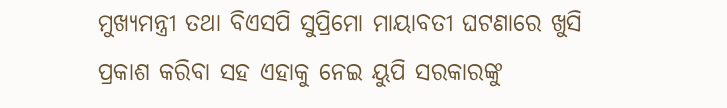ମୁଖ୍ୟମନ୍ତ୍ରୀ ତଥା ବିଏସପି ସୁପ୍ରିମୋ ମାୟାବତୀ ଘଟଣାରେ ଖୁସି ପ୍ରକାଶ କରିବା ସହ ଏହାକୁ ନେଇ ୟୁପି ସରକାରଙ୍କୁ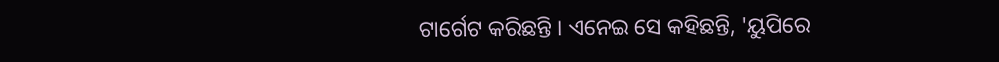ଟାର୍ଗେଟ କରିଛନ୍ତି । ଏନେଇ ସେ କହିଛନ୍ତି, 'ୟୁପିରେ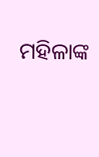ମହିଳାଙ୍କ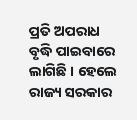ପ୍ରତି ଅପରାଧ ବୃଦ୍ଧି ପାଇବାରେ ଲାଗିଛି । ହେଲେ ରାଜ୍ୟ ସରକାର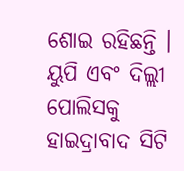ଶୋଇ ରହିଛନ୍ତି । ୟୁପି ଏବଂ ଦିଲ୍ଲୀ ପୋଲିସକୁ ହାଇଦ୍ରାବାଦ ସିଟି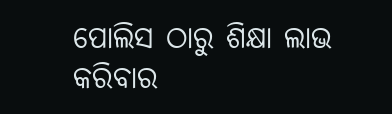ପୋଲିସ ଠାରୁ ଶିକ୍ଷା ଲାଭ କରିବାର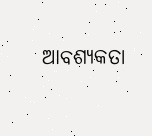ଆବଶ୍ୟକତା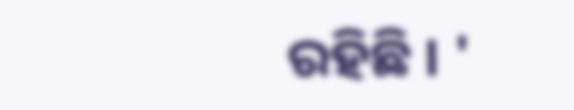ରହିଛି । '